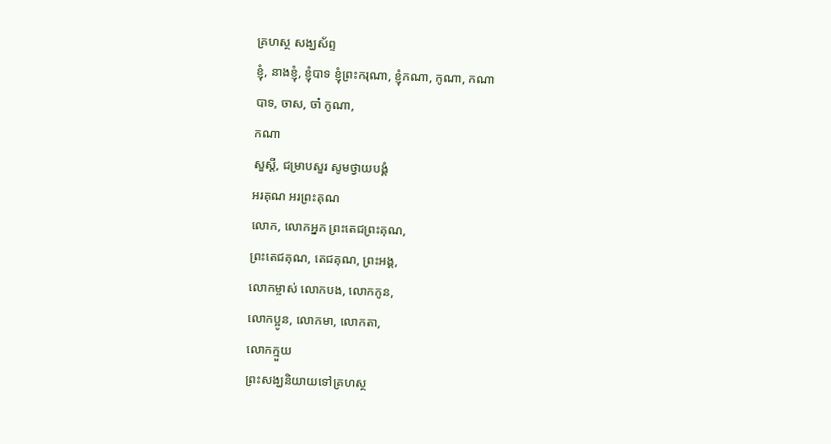គ្រហស្ថ សង្ឃស័ព្ទ
ខ្ញុំ, នាងខ្ញុំ, ខ្ញុំបាទ ខ្ញុំព្រះករុណា, ខ្ញុំកណា, កូណា, កណា
បាទ, ចាស, ចា៎ កូណា,
កណា
សួស្ដី, ជម្រាបសួរ សូមថ្វាយបង្គំ
អរគុណ អរព្រះគុណ
លោក, លោកអ្នក ព្រះតេជព្រះគុណ,
ព្រះតេជគុណ, តេជគុណ, ព្រះអង្គ,
លោកម្ចាស់ លោកបង, លោកកូន,
លោកប្អូន, លោកមា, លោកតា,
លោកក្មួយ
ព្រះសង្ឃនិយាយទៅគ្រហស្ថ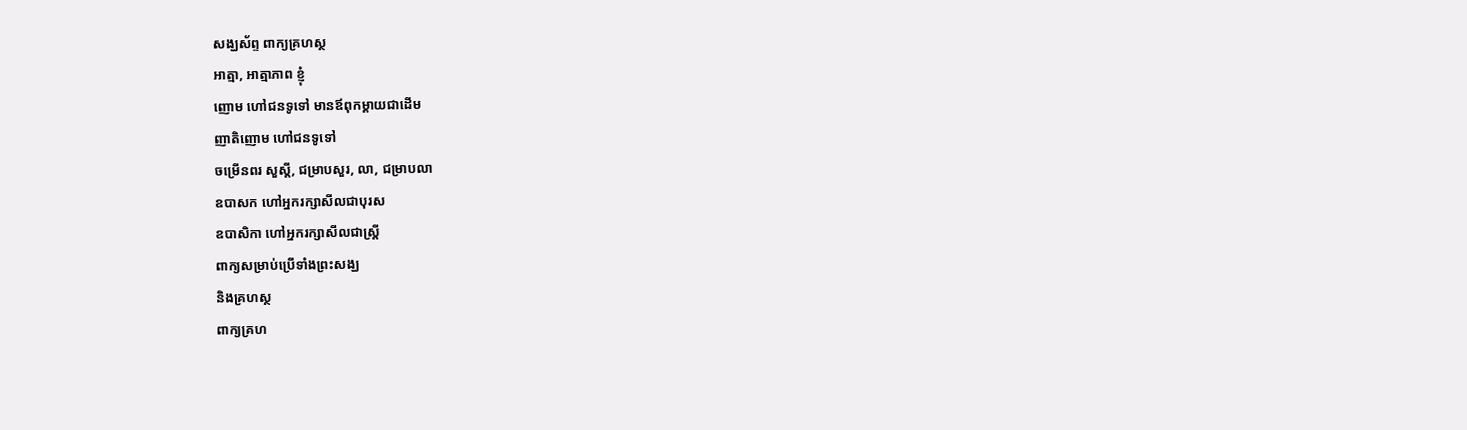សង្ឃស័ព្ទ ពាក្យគ្រហស្ថ
អាត្មា, អាត្មាភាព ខ្ញុំ
ញោម ហៅជនទូទៅ មានឪពុកម្ដាយជាដើម
ញាតិញោម ហៅជនទូទៅ
ចម្រើនពរ សួស្ដី, ជម្រាបសួរ, លា, ជម្រាបលា
ឧបាសក ហៅអ្នករក្សាសីលជាបុរស
ឧបាសិកា ហៅអ្នករក្សាសីលជាស្រ្តី
ពាក្យសម្រាប់ប្រើទាំងព្រះសង្ឃ
និងគ្រហស្ថ
ពាក្យគ្រហ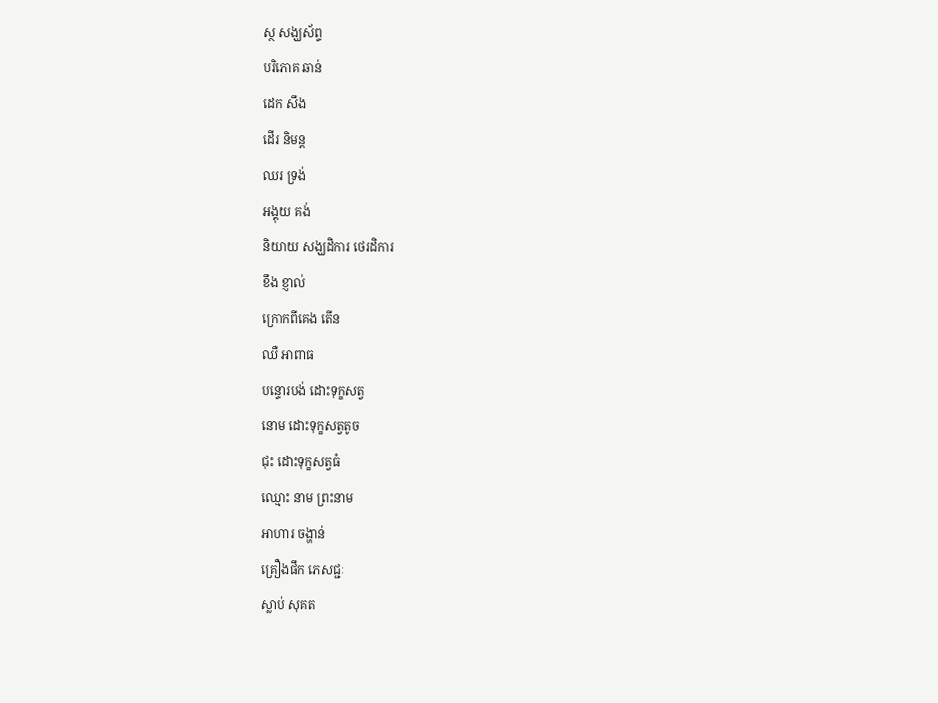ស្ថ សង្ឃស័ព្ទ
បរិភោគ ឆាន់
ដេក សឹង
ដើរ និមន្ដ
ឈរ ទ្រង់
អង្គុយ គង់
និយាយ សង្ឃដិការ ថេរដិការ
ខឹង ខ្ញាល់
ក្រោកពីគេង តើន
ឈឺ អាពាធ
បន្ទោរបង់ ដោះទុក្ខសត្វ
នោម ដោះទុក្ខសត្វតូច
ជុះ ដោះទុក្ខសត្វធំ
ឈ្មោះ នាម ព្រះនាម
អាហារ ចង្ហាន់
គ្រឿងផឹក ភេសជ្ជៈ
ស្លាប់ សុគត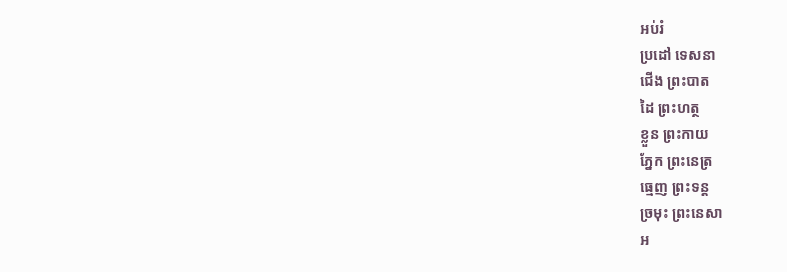អប់រំ
ប្រដៅ ទេសនា
ជើង ព្រះបាត
ដៃ ព្រះហត្ថ
ខ្លួន ព្រះកាយ
ភ្នែក ព្រះនេត្រ
ធ្មេញ ព្រះទន្ដ
ច្រមុះ ព្រះនេសា
អ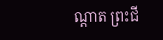ណ្ដាត ព្រះជី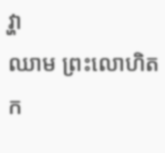វ្ហា
ឈាម ព្រះលោហិត
ក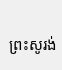ព្រះសូរង់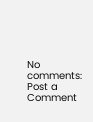No comments:
Post a Comment